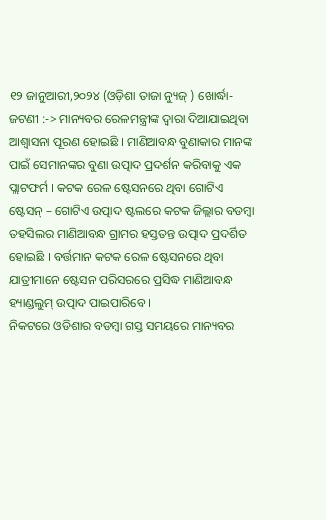୧୨ ଜାନୁଆରୀ,୨୦୨୪ (ଓଡ଼ିଶା ତାଜା ନ୍ୟୁଜ୍ ) ଖୋର୍ଦ୍ଧା-ଜଟଣୀ :-> ମାନ୍ୟବର ରେଳମନ୍ତ୍ରୀଙ୍କ ଦ୍ୱାରା ଦିଆଯାଇଥିବା ଆଶ୍ୱାସନା ପୂରଣ ହୋଇଛି । ମାଣିଆବନ୍ଧ ବୁଣାକାର ମାନଙ୍କ ପାଇଁ ସେମାନଙ୍କର ବୁଣା ଉତ୍ପାଦ ପ୍ରଦର୍ଶନ କରିବାକୁ ଏକ ପ୍ଲାଟଫର୍ମ । କଟକ ରେଳ ଷ୍ଟେସନରେ ଥିବା ଗୋଟିଏ ଷ୍ଟେସନ୍ – ଗୋଟିଏ ଉତ୍ପାଦ ଷ୍ଟଲରେ କଟକ ଜିଲ୍ଲାର ବଡମ୍ବା ତହସିଲର ମାଣିଆବନ୍ଧ ଗ୍ରାମର ହସ୍ତତନ୍ତ ଉତ୍ପାଦ ପ୍ରଦର୍ଶିତ ହୋଇଛି । ବର୍ତ୍ତମାନ କଟକ ରେଳ ଷ୍ଟେସନରେ ଥିବା ଯାତ୍ରୀମାନେ ଷ୍ଟେସନ ପରିସରରେ ପ୍ରସିଦ୍ଧ ମାଣିଆବନ୍ଧ ହ୍ୟାଣ୍ଡଲୁମ୍ ଉତ୍ପାଦ ପାଇପାରିବେ ।
ନିକଟରେ ଓଡିଶାର ବଡମ୍ବା ଗସ୍ତ ସମୟରେ ମାନ୍ୟବର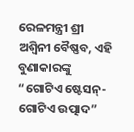ରେଳମନ୍ତ୍ରୀ ଶ୍ରୀ ଅଶ୍ୱିନୀ ବୈଷ୍ଣବ, ଏହି ବୁଣାକାରଙ୍କୁ “ଗୋଟିଏ ଷ୍ଟେସନ୍- ଗୋଟିଏ ଉତ୍ପାଦ”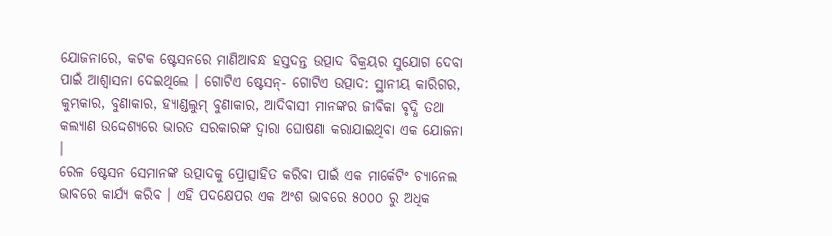ଯୋଜନାରେ, କଟକ ଷ୍ଟେସନରେ ମାଣିଆବନ୍ଧ ହସ୍ତଦନ୍ତ ଉତ୍ପାଦ ବିକ୍ରୟର ସୁଯୋଗ ଦେବା ପାଇଁ ଆଶ୍ୱାସନା ଦେଇଥିଲେ । ଗୋଟିଏ ଷ୍ଟେସନ୍- ଗୋଟିଏ ଉତ୍ପାଦ: ସ୍ଥାନୀୟ କାରିଗର, କୁମ୍ଭକାର, ବୁଣାକାର, ହ୍ୟାଣ୍ଡଲୁମ୍ ବୁଣାକାର, ଆଦିବାସୀ ମାନଙ୍କର ଜୀବିକା ବୃଦ୍ଧି ତଥା କଲ୍ୟାଣ ଉଦ୍ଦେଶ୍ୟରେ ଭାରତ ସରକାରଙ୍କ ଦ୍ଵାରା ଘୋଷଣା କରାଯାଇଥିବା ଏକ ଯୋଜନା ।
ରେଳ ଷ୍ଟେସନ ସେମାନଙ୍କ ଉତ୍ପାଦକୁ ପ୍ରୋତ୍ସାହିତ କରିବା ପାଇଁ ଏକ ମାର୍କେଟିଂ ଚ୍ୟାନେଲ ଭାବରେ କାର୍ଯ୍ୟ କରିବ । ଏହି ପଦକ୍ଷେପର ଏକ ଅଂଶ ଭାବରେ ୫୦୦୦ ରୁ ଅଧିକ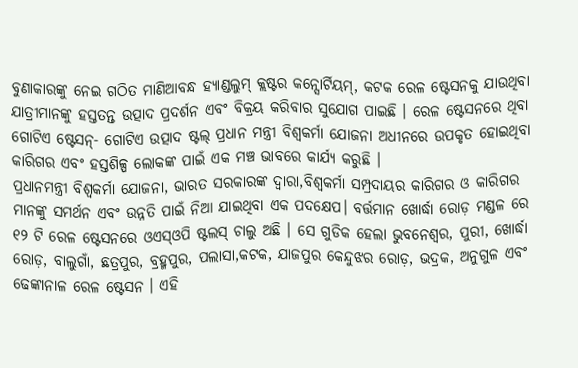ବୁଣାକାରଙ୍କୁ ନେଇ ଗଠିତ ମାଣିଆବନ୍ଧ ହ୍ୟାଣ୍ଡଲୁମ୍ କ୍ଲଷ୍ଟର କନ୍ସୋର୍ଟିୟମ୍, କଟକ ରେଳ ଷ୍ଟେସନକୁ ଯାଉଥିବା ଯାତ୍ରୀମାନଙ୍କୁ ହସ୍ତତନ୍ତ ଉତ୍ପାଦ ପ୍ରଦର୍ଶନ ଏବଂ ବିକ୍ରୟ କରିବାର ସୁଯୋଗ ପାଇଛି । ରେଳ ଷ୍ଟେସନରେ ଥିବା ଗୋଟିଏ ଷ୍ଟେସନ୍- ଗୋଟିଏ ଉତ୍ପାଦ ଷ୍ଟଲ୍ ପ୍ରଧାନ ମନ୍ତ୍ରୀ ବିଶ୍ୱକର୍ମା ଯୋଜନା ଅଧୀନରେ ଉପକୃତ ହୋଇଥିବା କାରିଗର ଏବଂ ହସ୍ତଶିଳ୍ପ ଲୋକଙ୍କ ପାଇଁ ଏକ ମଞ୍ଚ ଭାବରେ କାର୍ଯ୍ୟ କରୁଛି ।
ପ୍ରଧାନମନ୍ତ୍ରୀ ବିଶ୍ୱକର୍ମା ଯୋଜନା, ଭାରତ ସରକାରଙ୍କ ଦ୍ୱାରା,ବିଶ୍ୱକର୍ମା ସମ୍ପ୍ରଦାୟର କାରିଗର ଓ କାରିଗର ମାନଙ୍କୁ ସମର୍ଥନ ଏବଂ ଉନ୍ନତି ପାଇଁ ନିଆ ଯାଇଥିବା ଏକ ପଦକ୍ଷେପ। ବର୍ତ୍ତମାନ ଖୋର୍ଦ୍ଧା ରୋଡ଼ ମଣ୍ଡଳ ରେ ୧୨ ଟି ରେଳ ଷ୍ଟେସନରେ ଓଏସ୍ଓପି ଷ୍ଟଲସ୍ ଚାଲୁ ଅଛି । ସେ ଗୁଡିକ ହେଲା ଭୁବନେଶ୍ୱର, ପୁରୀ, ଖୋର୍ଦ୍ଧା ରୋଡ଼, ବାଲୁଗାଁ, ଛତ୍ରପୁର, ବ୍ରହ୍ମପୁର, ପଲାସା,କଟକ, ଯାଜପୁର କେନ୍ଦୁଝର ରୋଡ଼, ଭଦ୍ରକ, ଅନୁଗୁଳ ଏବଂ ଢେଙ୍କାନାଳ ରେଳ ଷ୍ଟେସନ । ଏହି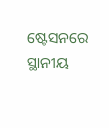ଷ୍ଟେସନରେ ସ୍ଥାନୀୟ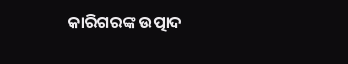କାରିଗରଙ୍କ ଉତ୍ପାଦ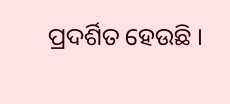ପ୍ରଦର୍ଶିତ ହେଉଛି ।